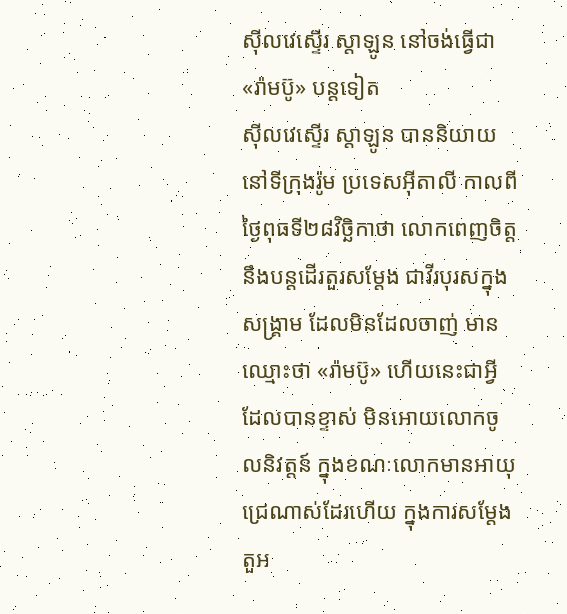ស៊ីលវេស្ទើរ ស្តាឡូន នៅចង់ធ្វើជា «រ៉ាមប៊ូ» បន្តទៀត
ស៊ីលវេស្ទើរ ស្តាឡូន បាននិយាយនៅទីក្រុងរ៉ូម ប្រទេសអ៊ីតាលី កាលពីថ្ងៃពុធទី២៨វិច្ឆិកាថា លោកពេញចិត្ត នឹងបន្តដើរតួរសម្ដែង ជាវីរបុរសក្នុងសង្គ្រាម ដែលមិនដែលចាញ់ មានឈ្មោះថា «រ៉ាមប៊ូ» ហើយនេះជាអ្វី ដែលបានខ្ទាស់ មិនអោយលោកចូលនិវត្តន៍ ក្នុងខណៈលោកមានអាយុជ្រេណាស់ដែរហើយ ក្នុងការសម្ដែងតួអ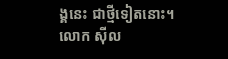ង្គនេះ ជាថ្មីទៀតនោះ។
លោក ស៊ីល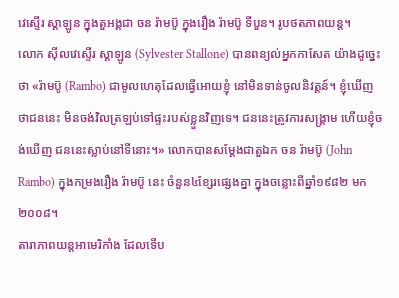វេស្ទើរ ស្តាឡូន ក្នុងតួអង្គជា ចន រ៉ាមប៊ូ ក្នុងរឿង រ៉ាមប៊ូ ទីបួន។ រូបថតភាពយន្ត។
លោក ស៊ីលវេស្ទើរ ស្តាឡូន (Sylvester Stallone) បានពន្យល់អ្នកកាសែត យ៉ាងដូច្នេះថា «រ៉ាមប៊ូ (Rambo) ជាមូលហេតុដែលធ្វើអោយខ្ញុំ នៅមិនទាន់ចូលនិវត្តន៍។ ខ្ញុំឃើញថាជននេះ មិនចង់វិលត្រឡប់ទៅផ្ទះរបស់ខ្លួនវិញទេ។ ជននេះត្រូវការសង្គ្រាម ហើយខ្ញុំចង់ឃើញ ជននេះស្លាប់នៅទីនោះ។» លោកបានសម្ដែងជាតួឯក ចន រ៉ាមប៊ូ (John Rambo) ក្នុងកម្រងរឿង រ៉ាមប៊ូ នេះ ចំនួន៤ខ្សែរផ្សេងគ្នា ក្នុងចន្លោះពីឆ្នាំ១៩៨២ មក២០០៨។
តារាភាពយន្ដអាមេរិកាំង ដែលទើប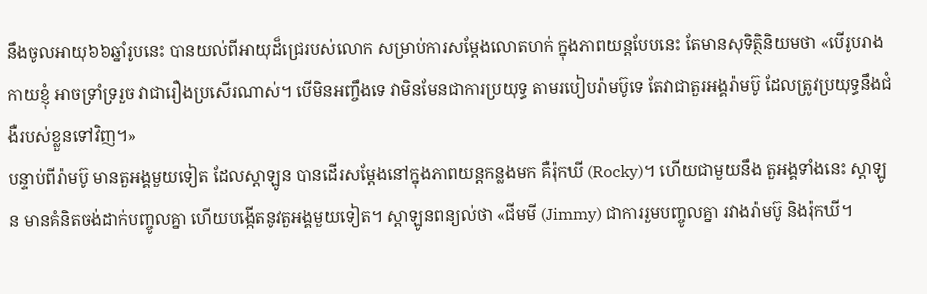នឹងចូលអាយុ៦៦ឆ្នាំរូបនេះ បានយល់ពីអាយុដ៏ជ្រេរបស់លោក សម្រាប់ការសម្ដែងលោតហក់ ក្នុងភាពយន្ដបែបនេះ តែមានសុទិត្ថិនិយមថា «បើរូបរាងកាយខ្ញុំ អាចទ្រាំទ្ររួច វាជារឿងប្រសើរណាស់។ បើមិនអញ្ចឹងទេ វាមិនមែនជាការប្រយុទ្ធ តាមរបៀបរ៉ាមប៊ូទេ តែវាជាតួរអង្គរ៉ាមប៊ូ ដែលត្រូវប្រយុទ្ធនឹងជំងឺរបស់ខ្លួនទៅវិញ។»
បន្ទាប់ពីរ៉ាមប៊ូ មានតួអង្គមួយទៀត ដែលស្តាឡូន បានដើរសម្ដែងនៅក្នុងភាពយន្ដកន្លងមក គឺរ៉ុកឃី (Rocky)។ ហើយជាមួយនឹង តួអង្គទាំងនេះ ស្តាឡូន មានគំនិតចង់ដាក់បញ្ចូលគ្នា ហើយបង្កើតនូវតួអង្គមួយទៀត។ ស្តាឡូនពន្យល់ថា «ជីមមី (Jimmy) ជាការរួមបញ្ចូលគ្នា រវាងរ៉ាមប៊ូ និងរ៉ុកឃី។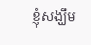ខ្ញុំសង្ឃឹម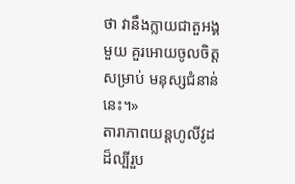ថា វានឹងក្លាយជាតួអង្គមួយ គួរអោយចូលចិត្តសម្រាប់ មនុស្សជំនាន់នេះ។»
តារាភាពយន្ដហូលីវូដ ដ៏ល្បីរួប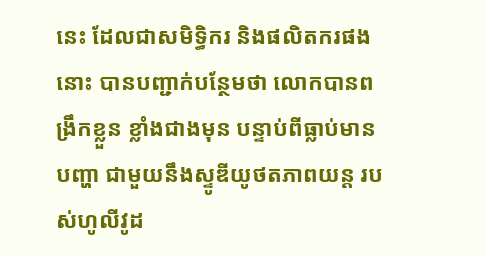នេះ ដែលជាសមិទ្ធិករ និងផលិតករផងនោះ បានបញ្ជាក់បន្ថែមថា លោកបានពង្រឹកខ្លួន ខ្លាំងជាងមុន បន្ទាប់ពីធ្លាប់មានបញ្ហា ជាមួយនឹងស្ទូឌីយូថតភាពយន្ដ របស់ហូលីវូដ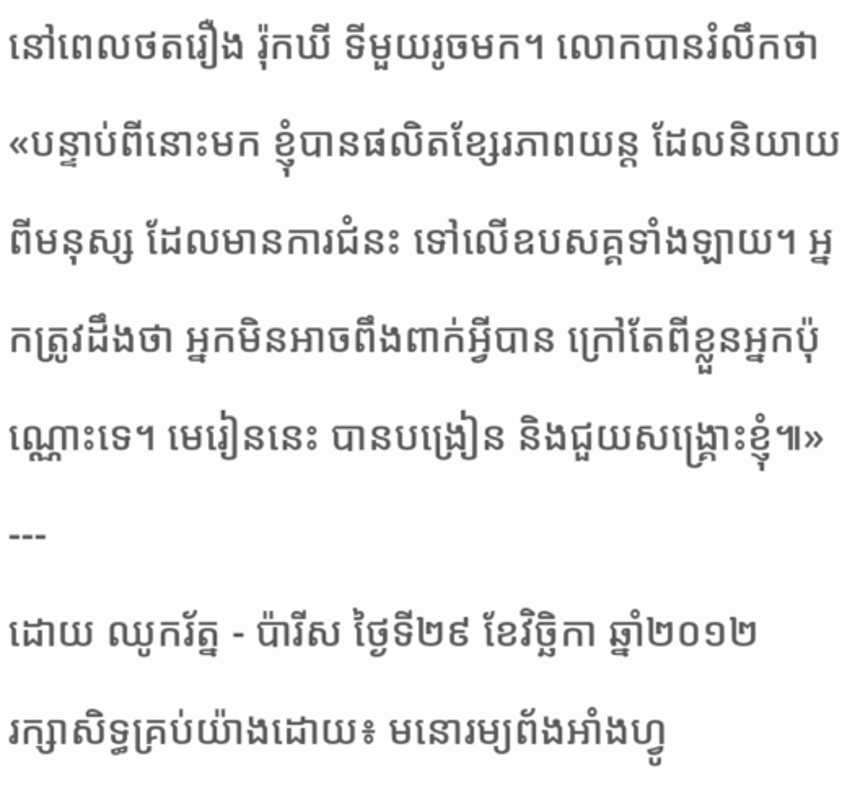នៅពេលថតរឿង រ៉ុកឃី ទីមួយរូចមក។ លោកបានរំលឹកថា «បន្ទាប់ពីនោះមក ខ្ញុំបានផលិតខ្សែរភាពយន្ដ ដែលនិយាយពីមនុស្ស ដែលមានការជំនះ ទៅលើឧបសគ្គទាំងឡាយ។ អ្នកត្រូវដឹងថា អ្នកមិនអាចពឹងពាក់អ្វីបាន ក្រៅតែពីខ្លួនអ្នកប៉ុណ្ណោះទេ។ មេរៀននេះ បានបង្រៀន និងជួយសង្គ្រោះខ្ញុំ៕»
---
ដោយ ឈូករ័ត្ន - ប៉ារីស ថ្ងៃទី២៩ ខែវិច្ឆិកា ឆ្នាំ២០១២
រក្សាសិទ្ធគ្រប់យ៉ាងដោយ៖ មនោរម្យព័ងអាំងហ្វូ